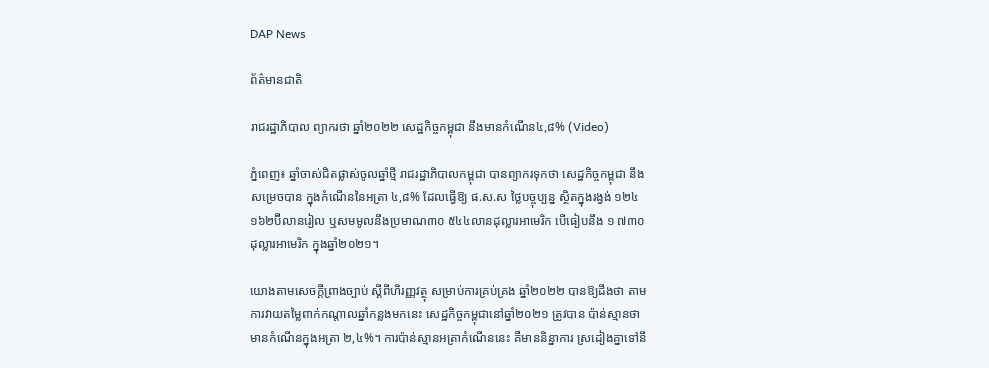DAP News

ព័ត៌មានជាតិ

រាជរដ្ឋាភិបាល ព្យាករថា ឆ្នាំ២០២២ សេដ្ឋកិច្ចកម្ពុជា នឹងមានកំណើន៤,៨% (Video)

ភ្នំពេញ៖ ឆ្នាំចាស់ជិតផ្លាស់ចូលឆ្នាំថ្មី រាជរដ្ឋាភិបាលកម្ពុជា បានព្យាករទុកថា សេដ្ឋកិច្ចកម្ពុជា នឹងសម្រេចបាន ក្នុងកំណើននៃអត្រា ៤,៨% ដែលធ្វើឱ្យ ផ.ស.ស ថ្លៃបច្ចុប្បន្ន ស្ថិតក្នុងរង្វង់ ១២៤ ១៦២ប៊ីលានរៀល ឬសមមូលនឹងប្រមាណ៣០ ៥៤៤លានដុល្លារអាមេរិក បើធៀបនឹង ១ ៧៣០ដុល្លារអាមេរិក ក្នុងឆ្នាំ២០២១។

យោងតាមសេចក្តីព្រាងច្បាប់ ស្តីពីហិរញ្ញវត្ថុ សម្រាប់ការគ្រប់គ្រង ឆ្នាំ២០២២ បានឱ្យដឹងថា តាមការវាយតម្លៃពាក់កណ្តាលឆ្នាំកន្លងមកនេះ សេដ្ឋកិច្ចកម្ពុជានៅឆ្នាំ២០២១ ត្រូវបាន ប៉ាន់ស្មានថាមានកំណើនក្នុងអត្រា ២,៤%។ ការប៉ាន់ស្មានអត្រាកំណើននេះ គឺមាននិន្នាការ ស្រដៀងគ្នាទៅនឹ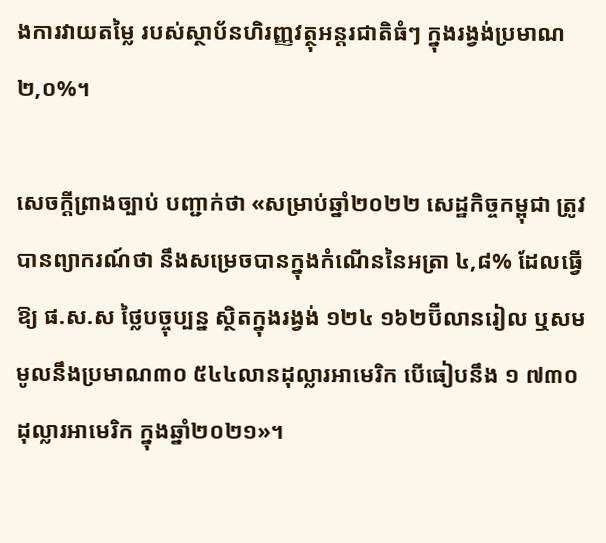ងការវាយតម្លៃ របស់ស្ថាប័នហិរញ្ញវត្ថុអន្តរជាតិធំៗ ក្នុងរង្វង់ប្រមាណ ២,០%។

សេចក្តីព្រាងច្បាប់ បញ្ជាក់ថា «សម្រាប់ឆ្នាំ២០២២ សេដ្ឋកិច្ចកម្ពុជា ត្រូវបានព្យាករណ៍ថា នឹងសម្រេចបានក្នុងកំណើននៃអត្រា ៤,៨% ដែលធ្វើឱ្យ ផ.ស.ស ថ្លៃបច្ចុប្បន្ន ស្ថិតក្នុងរង្វង់ ១២៤ ១៦២ប៊ីលានរៀល ឬសមមូលនឹងប្រមាណ៣០ ៥៤៤លានដុល្លារអាមេរិក បើធៀបនឹង ១ ៧៣០ដុល្លារអាមេរិក ក្នុងឆ្នាំ២០២១»។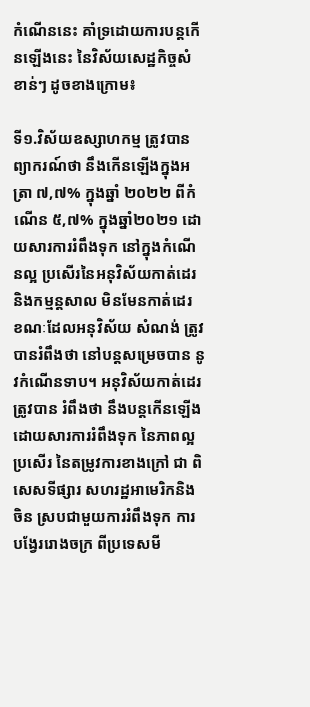កំណើននេះ គាំទ្រដោយការបន្តកើនឡើងនេះ នៃវិស័យសេដ្ឋកិច្ចសំខាន់ៗ ដូចខាងក្រោម៖

ទី១.វិស័យឧស្សាហកម្ម ត្រូវបានព្យាករណ៍ថា នឹងកើនឡើងក្នុងអត្រា ៧,៧% ក្នុងឆ្នាំ ២០២២ ពីកំណើន ៥,៧% ក្នុងឆ្នាំ២០២១ ដោយសារការរំពឹងទុក នៅក្នុងកំណើនល្អ ប្រសើរនៃអនុវិស័យកាត់ដេរ និងកម្មន្តសាល មិនមែនកាត់ដេរ ខណៈដែលអនុវិស័យ សំណង់ ត្រូវបានរំពឹងថា នៅបន្តសម្រេចបាន នូវកំណើនទាប។ អនុវិស័យកាត់ដេរ ត្រូវបាន រំពឹងថា នឹងបន្តកើនឡើង ដោយសារការរំពឹងទុក នៃភាពល្អប្រសើរ នៃតម្រូវការខាងក្រៅ ជា ពិសេសទីផ្សារ សហរដ្ឋអាមេរិកនិងចិន ស្របជាមួយការរំពឹងទុក ការបង្វែររោងចក្រ ពីប្រទេសមី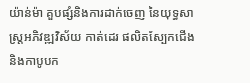យ៉ាន់ម៉ា គួបផ្សំនិងការដាក់ចេញ នៃយុទ្ធសាស្ត្រអភិវឌ្ឍវិស័យ កាត់ដេរ ផលិតស្បែកជើង និងកាបូបក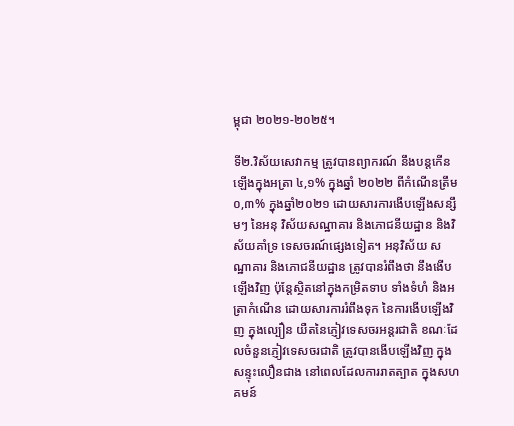ម្ពុជា ២០២១-២០២៥។

ទី២.វិស័យសេវាកម្ម ត្រូវបានព្យាករណ៍ នឹងបន្តកើនឡើងក្នុងអត្រា ៤,១% ក្នុងឆ្នាំ ២០២២ ពីកំណើនត្រឹម ០,៣% ក្នុងឆ្នាំ២០២១ ដោយសារការងើបឡើងសន្សឹមៗ នៃអនុ វិស័យសណ្ឋាគារ និងភោជនីយដ្ឋាន និងវិស័យគាំទ្រ ទេសចរណ៍ផ្សេងទៀត។ អនុវិស័យ សណ្ឋាគារ និងភោជនីយដ្ឋាន ត្រូវបានរំពឹងថា នឹងងើបឡើងវិញ ប៉ុន្តែស្ថិតនៅក្នុងកម្រិតទាប ទាំងទំហំ និងអត្រាកំណើន ដោយសារការរំពឹងទុក នៃការងើបឡើងវិញ ក្នុងល្បឿន យឺតនៃភ្ញៀវទេសចរអន្តរជាតិ ខណៈដែលចំនួនភ្ញៀវទេសចរជាតិ ត្រូវបានងើបឡើងវិញ ក្នុងសន្ទុះលឿនជាង នៅពេលដែលការរាតត្បាត ក្នុងសហគមន៍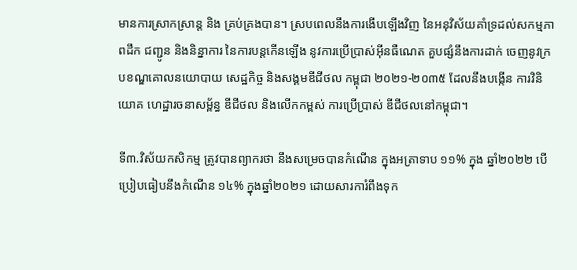មានការស្រាកស្រាន្ត និង គ្រប់គ្រងបាន។ ស្របពេលនឹងការងើបឡើងវិញ នៃអនុវិស័យគាំទ្រដល់សកម្មភាពដឹក ជញ្ជូន និងនិន្នាការ នៃការបន្តកើនឡើង នូវការប្រើប្រាស់អ៊ីនធឺណេត គួបផ្សំនឹងការដាក់ ចេញនូវក្របខណ្ឌគោលនយោបាយ សេដ្ឋកិច្ច និងសង្គមឌីជីថល កម្ពុជា ២០២១-២០៣៥ ដែលនឹងបង្កើន ការវិនិយោគ ហេដ្ឋារចនាសម្ព័ន្ធ ឌីជីថល និងលើកកម្ពស់ ការប្រើប្រាស់ ឌីជីថលនៅកម្ពុជា។

ទី៣.វិស័យកសិកម្ម ត្រូវបានព្យាករថា នឹងសម្រេចបានកំណើន ក្នុងអត្រាទាប ១១% ក្នុង ឆ្នាំ២០២២ បើប្រៀបធៀបនឹងកំណើន ១៤% ក្នុងឆ្នាំ២០២១ ដោយសារការំពឹងទុក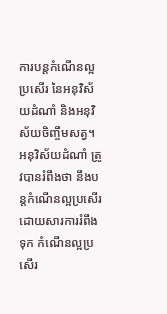ការបន្តកំណើនល្អប្រសើរ នៃអនុវិស័យដំណាំ និងអនុវិស័យចិញ្ចឹមសត្វ។ អនុវិស័យដំណាំ ត្រូវបានរំពឹងថា នឹងបន្តកំណើនល្អប្រសើរ ដោយសារការរំពឹងទុក កំណើនល្អប្រសើរ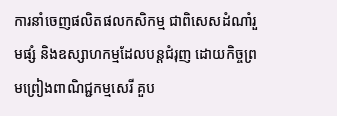ការនាំចេញផលិតផលកសិកម្ម ជាពិសេសដំណាំរួមផ្សំ និងឧស្សាហកម្មដែលបន្តជំរុញ ដោយកិច្ចព្រមព្រៀងពាណិជ្ជកម្មសេរី គួប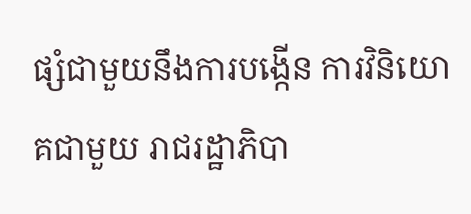ផ្សំជាមួយនឹងការបង្កើន ការវិនិយោគជាមួយ រាជរដ្ឋាភិបា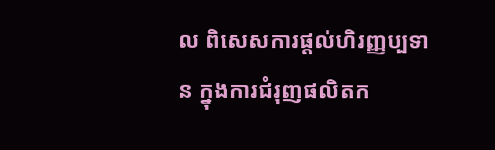ល ពិសេសការផ្តល់ហិរញ្ញប្បទាន ក្នុងការជំរុញផលិតក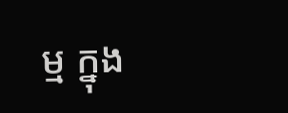ម្ម ក្នុង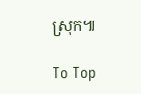ស្រុក៕

To Top